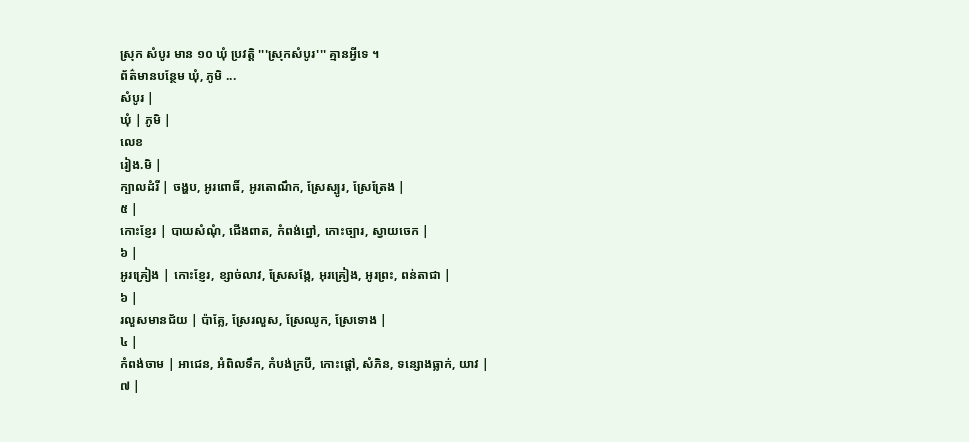ស្រុក សំបូរ មាន ១០ ឃុំ ប្រវត្តិ '''ស្រុកសំបូរ''' គ្មានអ្វីទេ ។
ព័ត៌មានបន្ថែម ឃុំ, ភូមិ ...
សំបូរ |
ឃុំ | ភូមិ |
លេខ
រៀង.មិ |
ក្បាលដំរី | ចង្ហប, អូរពោធិ៍, អូរតោណឹក, ស្រែស្បូរ, ស្រែត្រែង |
៥ |
កោះខ្ញែរ | បាយសំណុំ, ជើងពាត, កំពង់ព្នៅ, កោះច្បារ, ស្វាយចេក |
៦ |
អូរគ្រៀង | កោះខ្ញែរ, ខ្សាច់លាវ, ស្រែសង្កែ, អុរគ្រៀង, អូរព្រះ, ពន់តាជា |
៦ |
រលួសមានជ័យ | ប៉ាគ្លែ, ស្រែរលួស, ស្រែឈូក, ស្រែទោង |
៤ |
កំពង់ចាម | អាជេន, អំពិលទឹក, កំបង់ក្របី, កោះផ្ដៅ, សំភិន, ទន្សោងធ្លាក់, យាវ |
៧ |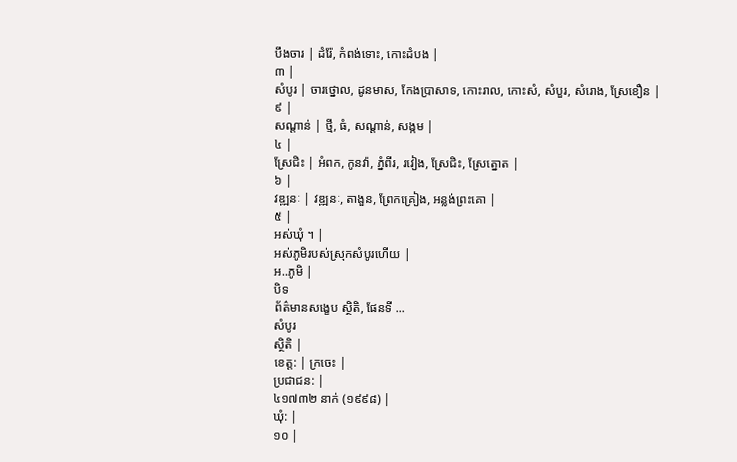បឹងចារ | ដំរ៉ែ, កំពង់ទោះ, កោះដំបង |
៣ |
សំបូរ | ចារថ្នោល, ដូនមាស, កែងប្រាសាទ, កោះរាល, កោះសំ, សំបួរ, សំរោង, ស្រែខឿន |
៩ |
សណ្តាន់ | ថ្មី, ធំ, សណ្ដាន់, សង្កម |
៤ |
ស្រែជិះ | អំពក, កូនវ៉ា, ភ្នំពីរ, រវៀង, ស្រែជិះ, ស្រែត្នោត |
៦ |
វឌ្ឍនៈ | វឌ្ឍនៈ, តាងួន, ព្រែកគ្រៀង, អន្លង់ព្រះគោ |
៥ |
អស់ឃុំ ។ |
អស់ភូមិរបស់ស្រុកសំបូរហើយ |
អ..ភូមិ |
បិទ
ព័ត៌មានសង្ខេប ស្ថិតិ, ផែនទី ...
សំបូរ
ស្ថិតិ |
ខេត្ត: | ក្រចេះ |
ប្រជាជន: |
៤១៧៣២ នាក់ (១៩៩៨) |
ឃុំ: |
១០ |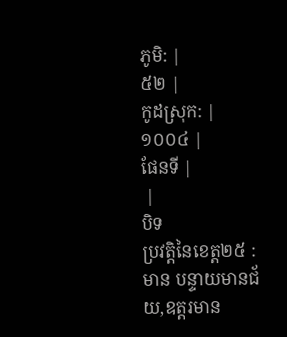ភូមិ: |
៥២ |
កូដស្រុក: |
១០០៤ |
ផែនទី |
 |
បិទ
ប្រវត្តិនៃខេត្ត២៥ : មាន បន្ទាយមានជ័យ,ឧត្ដរមាន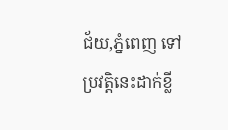ជ័យ,ភ្នំពេញ ទៅ ប្រវត្តិនេះដាក់ខ្លី